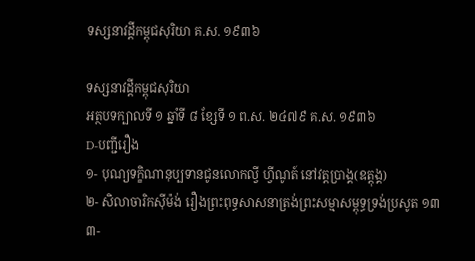ទស្សនាវដ្តីកម្ពុជសុរិយា គ.ស. ១៩៣៦

ទស្សនាវដ្តីកម្ពុជសុរិយា
អត្ថបទក្បាលទី ១ ឆ្នាំទី ៨ ខ្សែទី ១ ព.ស. ២៤៧៩ គ.ស. ១៩៣៦
D-បញ្ជីរឿង
១- បុណ្យទក្ខិណានុប្បទានជូនលោកល្វី ហ្វីណូត៍ នៅវត្តប្រាង្គ(ឧត្តុង្គ)
២- សិលាចារិកស៊ីម៉ង់ រឿងព្រះពុទ្ធសាសនាត្រង់ព្រះសម្មាសម្ពុទ្ធទ្រង់ប្រសូត ១៣
៣-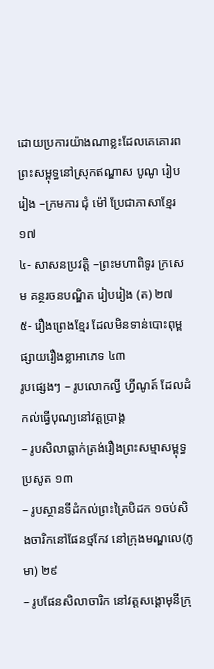ដោយប្រការយ៉ាងណាខ្លះដែលគេគោរពព្រះសម្ពុទ្ធនៅស្រុកឥណ្ឌាស បូណូ រៀបរៀង –ក្រមការ ជុំ ម៉ៅ ប្រែជាភាសាខ្មែរ ១៧
៤- សាសនប្រវត្តិ –ព្រះមហាពិទូរ ក្រសេម គន្ថរចនបណ្ឌិត រៀបរៀង (ត) ២៧
៥- រឿងព្រេងខ្មែរ ដែលមិនទាន់បោះពុម្ពផ្សាយរឿងខ្លាអាភេទ ៤៣
រូបផ្សេងៗ – រូបលោកល្វី ហ្វីណូត៍ ដែលដំកល់ធ្វើបុណ្យនៅវត្តប្រាង្គ
– រូបសិលាធ្លាក់ត្រង់រឿងព្រះសម្មាសម្ពុទ្ធប្រសូត ១៣
– រូបស្ថានទីដំកល់ព្រះត្រៃបិដក ១ចប់សិងចារិកនៅផែនថ្មកែវ នៅក្រុងមណ្ឌលេ(ភូមា) ២៩
– រូបផែនសិលាចារិក នៅវត្តសង្តោមុនីក្រុ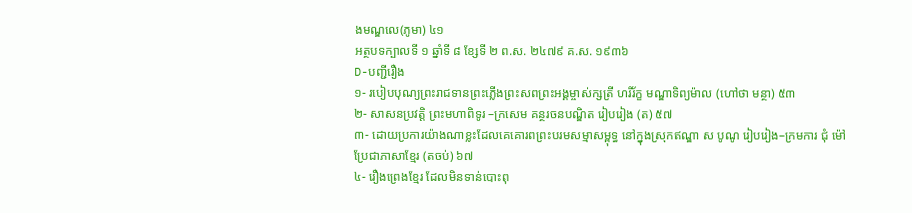ងមណ្ឌលេ(ភូមា) ៤១
អត្ថបទក្បាលទី ១ ឆ្នាំទី ៨ ខ្សែទី ២ ព.ស. ២៤៧៩ គ.ស. ១៩៣៦
D-បញ្ជីរឿង
១- របៀបបុណ្យព្រះរាជទានព្រះភ្លើងព្រះសពព្រះអង្គម្ចាស់ក្សត្រី ហរិរ័ក្ខ មណ្ឌាទិព្យម៉ាល (ហៅថា មន្ថា) ៥៣
២- សាសនប្រវត្តិ ព្រះមហាពិទូរ –ក្រសេម គន្ថរចនបណ្ឌិត រៀបរៀង (ត) ៥៧
៣- ដោយប្រការយ៉ាងណាខ្លះដែលគេគោរពព្រះបរមសម្មាសម្ពុទ្ធ នៅក្នុងស្រុកឥណ្ឌា ស បូណូ រៀបរៀង–ក្រមការ ជុំ ម៉ៅ ប្រែជាភាសាខ្មែរ (តចប់) ៦៧
៤- រឿងព្រេងខ្មែរ ដែលមិនទាន់បោះពុ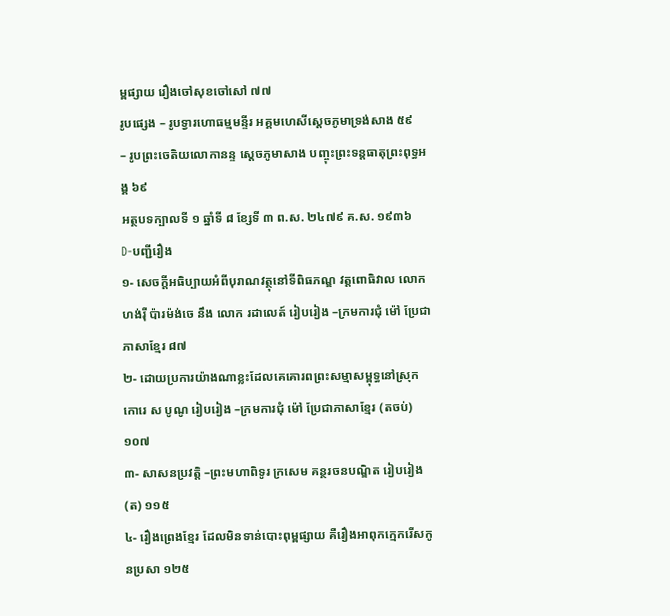ម្ពផ្សាយ រឿងចៅសុខចៅសៅ ៧៧
រូបផ្សេង – រូបទ្វារហោធម្មមន្ទីរ អគ្គមហេសីស្ដេចភូមាទ្រង់សាង ៥៩
– រូបព្រះចេតិយលោកានន្ទ ស្ដេចភូមាសាង បញ្ចុះព្រះទន្តធាតុព្រះពុទ្ធអង្គ ៦៩
អត្ថបទក្បាលទី ១ ឆ្នាំទី ៨ ខ្សែទី ៣ ព.ស. ២៤៧៩ គ.ស. ១៩៣៦
D-បញ្ជីរឿង
១- សេចក្ដីអធិប្បាយអំពីបុរាណវត្ថុនៅទីពិធភណ្ឌ វត្តពោធិវាល លោកហង់រ៉ឺ ប៉ារម៉ង់ចេ នឹង លោក រដាលេត៍ រៀបរៀង –ក្រមការជុំ ម៉ៅ ប្រែជាភាសាខ្មែរ ៨៧
២- ដោយប្រការយ៉ាងណាខ្លះដែលគេគោរពព្រះសម្មាសម្ពុទ្ធនៅស្រុក កោរេ ស បូណូ រៀបរៀង –ក្រមការជុំ ម៉ៅ ប្រែជាភាសាខ្មែរ (តចប់) ១០៧
៣- សាសនប្រវត្តិ –ព្រះមហាពិទូរ ក្រសេម គន្ថរចនបណ្ឌិត រៀបរៀង (ត) ១១៥
៤- រឿងព្រេងខ្មែរ ដែលមិនទាន់បោះពុម្ពផ្សាយ គឺរឿងអាពុកក្មេករើសកូនប្រសា ១២៥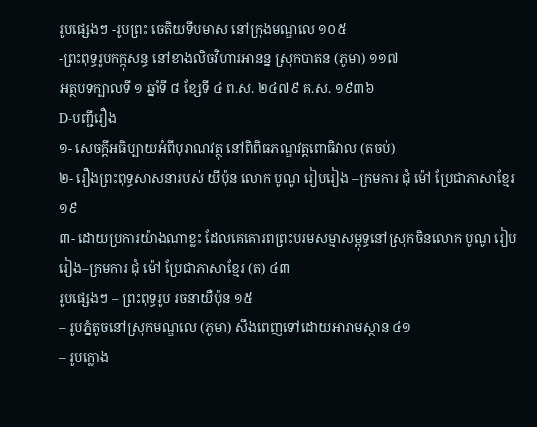រូបផ្សេងៗ -រូបព្រះ ចេតិយទីបមាស នៅក្រុងមណ្ឌលេ ១០៥
-ព្រះពុទ្ធរូបកក្កុសន្ធ នៅខាងលិចវិហារអានន្ន ស្រុកបាតន (ភូមា) ១១៧
អត្ថបទក្បាលទី ១ ឆ្នាំទី ៨ ខ្សែទី ៤ ព.ស. ២៤៧៩ គ.ស. ១៩៣៦
D-បញ្ជីរឿង
១- សេចក្ដីអធិប្បាយអំពីបុរាណវត្ថុ នៅពិពិធភណ្ឌវត្តពោធិវាល (តចប់)
២- រឿងព្រះពុទ្ធសាសនារបស់ យីប៉ុន លោក បូណូ រៀបរៀង –ក្រមការ ជុំ ម៉ៅ ប្រែជាភាសាខ្មែរ ១៩
៣- ដោយប្រការយ៉ាងណាខ្លះ ដែលគេគោរពព្រះបរមសម្មាសម្ពុទ្ធនៅស្រុកចិនលោក បូណូ រៀបរៀង–ក្រមការ ជុំ ម៉ៅ ប្រែជាភាសាខ្មែរ (ត) ៤៣
រូបផ្សេងៗ – ព្រះពុទ្ធរូប រចនាយឺប៉ុន ១៥
– រូបភ្នំតូចនៅស្រុកមណ្ឌលេ (ភូមា) សឹងពេញទៅដោយអារាមស្ថាន ៤១
– រូបក្លោង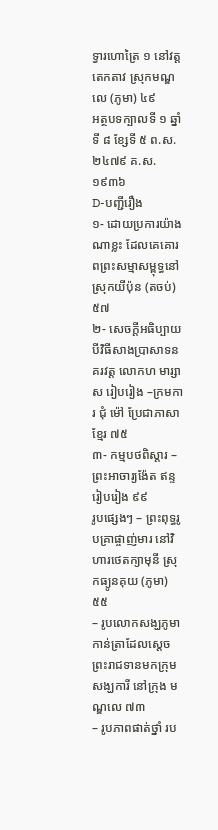ទ្វារហោត្រៃ ១ នៅវត្តតេកតាវ ស្រុកមណ្ឌលេ (ភូមា) ៤៩
អត្ថបទក្បាលទី ១ ឆ្នាំទី ៨ ខ្សែទី ៥ ព.ស. ២៤៧៩ គ.ស. ១៩៣៦
D-បញ្ជីរឿង
១- ដោយប្រការយ៉ាងណាខ្លះ ដែលគេគោរពព្រះសម្មាសម្ពុទ្ធនៅស្រុកយីប៉ុន (តចប់) ៥៧
២- សេចក្ដីអធិប្បាយបីវិធីសាងប្រាសាទនគរវត្ត លោកហ មារ្សាស រៀបរៀង –ក្រមការ ជុំ ម៉ៅ ប្រែជាភាសាខ្មែរ ៧៥
៣- កម្មបថពិស្តារ –ព្រះអាចារ្យង៉ែត ឥន្ទ រៀបរៀង ៩៩
រូបផ្សេងៗ – ព្រះពុទ្ធរូបគ្រាផ្ចាញ់មារ នៅវិហារថេតក្យាមុនី ស្រុកធ្យូនគុយ (ភូមា) ៥៥
– រូបលោកសង្ឃភូមាកាន់ត្រាដែលស្តេចព្រះរាជទានមកក្រុមសង្ឃការី នៅក្រុង មណ្ឌលេ ៧៣
– រូបភាពផាត់ថ្នាំ រប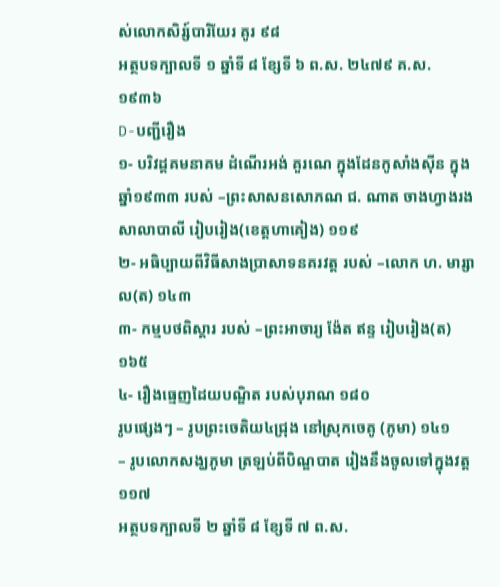ស់លោកសិរ្ស៍បារិយែរ គូរ ៩៨
អត្ថបទក្បាលទី ១ ឆ្នាំទី ៨ ខ្សែទី ៦ ព.ស. ២៤៧៩ គ.ស. ១៩៣៦
D-បញ្ជីរឿង
១- បរិវដ្តគមនាគម ដំណើរអង់ គួរណេ ក្នុងដែនកូសាំងស៊ីន ក្នុងឆ្នាំ១៩៣៣ របស់ –ព្រះសាសនសោភណ ជ. ណាត ចាងហ្វាងរងសាលាបាលី រៀបរៀង(ខេត្តហាគៀង) ១១៩
២- អធិប្បាយពីវិធីសាងប្រាសាទនគរវត្ត របស់ –លោក ហ. មារ្សាល(ត) ១៤៣
៣- កម្មបថពិស្តារ របស់ –ព្រះអាចារ្យ ង៉ែត ឥន្ទ រៀបរៀង(ត) ១៦៥
៤- រឿងធ្មេញដៃយបណ្ឌិត របស់បុរាណ ១៨០
រូបផ្សេងៗ – រូបព្រះចេតិយ៤ជ្រុង នៅស្រុកចេគូ (ភូមា) ១៤១
– រូបលោកសង្ឃភូមា ត្រឡប់ពីបិណ្ឌបាត រៀងនឹងចូលទៅក្នុងវត្ត ១១៧
អត្ថបទក្បាលទី ២ ឆ្នាំទី ៨ ខ្សែទី ៧ ព.ស.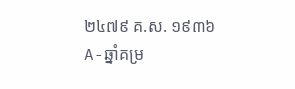២៤៧៩ គ.ស. ១៩៣៦
A-ឆ្នាំគម្រ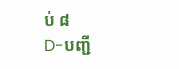ប់ ៨
D-បញ្ជី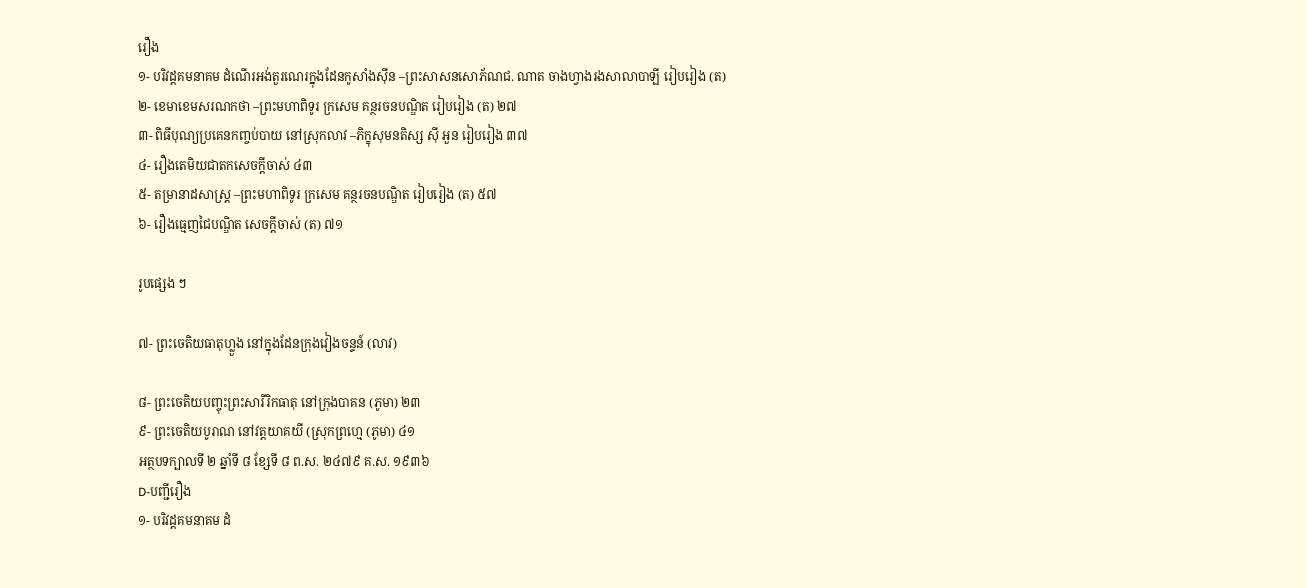រឿង
១- បរិវដ្ដគមនាគម ដំណើរអង់តួរណេរក្នុងដែនកូសាំងស៊ីន –ព្រះសាសនសោភ័ណជ. ណាត ចាងហ្វាងរងសាលាបាឡី រៀបរៀង (ត)
២- ខេមាខេមសរណកថា –ព្រះមហាពិទូរ ក្រសេម គន្ថរចនបណ្ឌិត រៀបរៀង (ត) ២៧
៣- ពិធីបុណ្យប្រគេនកញ្ចប់បាយ នៅស្រុកលាវ –ភិក្ខុសុមនតិស្ស ស៊ី អួន រៀបរៀង ៣៧
៤- រឿងតេមិយជាតកសេចក្ដីចាស់ ៤៣
៥- តម្រានាដសាស្ត្រ –ព្រះមហាពិទូរ ក្រសេម គន្ថរចនបណ្ឌិត រៀបរៀង (ត) ៥៧
៦- រឿងធ្មេញជៃបណ្ឌិត សេចក្ដីចាស់ (ត) ៧១

រូបផ្សេង ៗ

៧- ព្រះចេតិយធាតុហ្លួង នៅក្នុងដែនក្រុងវៀងចន្ទន៍ (លាវ)

៨- ព្រះចេតិយបញ្ចុះព្រះសារីរិកធាតុ នៅក្រុងបាគន (ភូមា) ២៣
៩- ព្រះចេតិយបូរាណ នៅវត្តយាគយី (ស្រុកព្រហ្មេ (ភូមា) ៤១
អត្ថបទក្បាលទី ២ ឆ្នាំទី ៨ ខ្សែទី ៨ ព.ស. ២៤៧៩ គ.ស. ១៩៣៦
D-បញ្ជីរឿង
១- បរិវដ្ដគមនាគម ដំ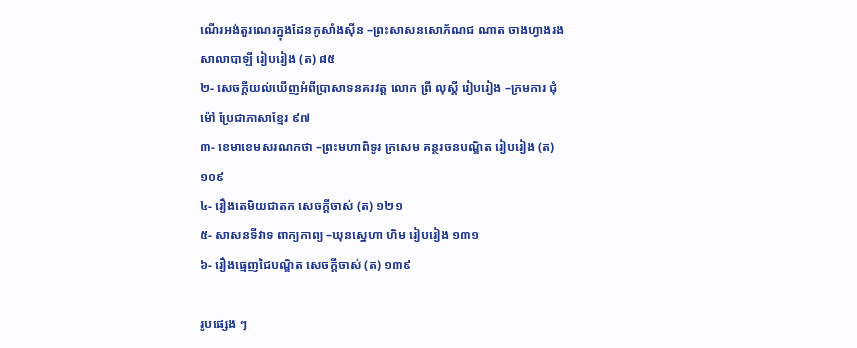ណើរអង់តួរណេរក្នុងដែនកូសាំងស៊ីន –ព្រះសាសនសោភ័ណជ ណាត ចាងហ្វាងរង សាលាបាឡី រៀបរៀង (ត) ៨៥
២- សេចក្ដីយល់ឃើញអំពីប្រាសាទនគរវត្ត លោក ព្រី លុស្គី រៀបរៀង –ក្រមការ ជុំ ម៉ៅ ប្រែជាភាសាខ្មែរ ៩៧
៣- ខេមាខេមសរណកថា –ព្រះមហាពិទូរ ក្រសេម គន្ថរចនបណ្ឌិត រៀបរៀង (ត) ១០៩
៤- រឿងតេមិយជាតក សេចក្ដីចាស់ (ត) ១២១
៥- សាសនទីវាទ ពាក្យកាព្យ –ឃុនស្នេហា ហិម រៀបរៀង ១៣១
៦- រឿងធ្មេញជៃបណ្ឌិត សេចក្ដីចាស់ (ត) ១៣៩

រូបផ្សេង ៗ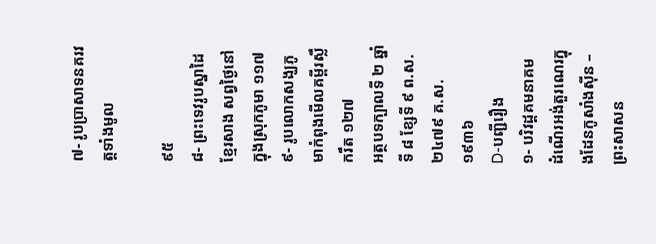៧- រូបប្រាសាទនគរវត្តទាំងមូល

៩៥
៨- ព្រះទេវរូបស្នាដៃខ្មែរសាង សព្វថ្ងៃនៅក្នុងស្រុកភូមា ១១៧
៩- រូបលោកសង្ឃភូមាកំពុងមើលគម្ពីរស្លឹករឹត ១២៧
អត្ថបទក្បាលទី ២ ឆ្នាំទី ៨ ខ្សែទី ៩ ព.ស. ២៤៧៩ គ.ស. ១៩៣៦
D-បញ្ជីរឿង
១- បរិវដ្ដគមនាគម ដំណើរអង់តួរណេរក្នុងដែនកូសាំងស៊ីន –ព្រះសាសន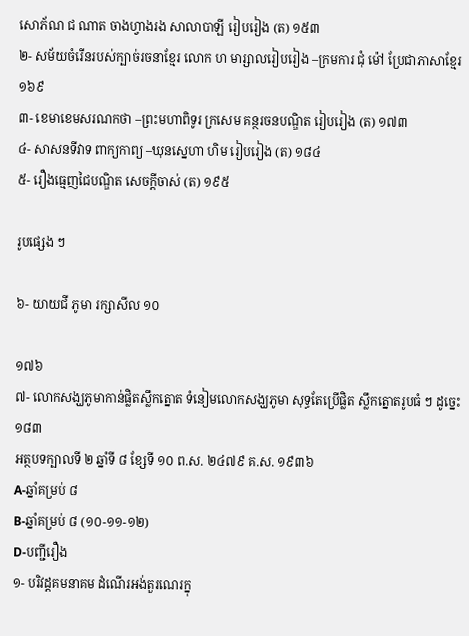សោភ័ណ ជ ណាត ចាងហ្វាងរង សាលាបាឡី រៀបរៀង (ត) ១៥៣
២- សម័យចំរើនរបស់ក្បាច់រចនាខ្មែរ លោក ហ មារ្សាលរៀបរៀង –ក្រមការ ជុំ ម៉ៅ ប្រែជាភាសាខ្មែរ ១៦៩
៣- ខេមាខេមសរណកថា –ព្រះមហាពិទូរ ក្រសេម គន្ថរចនបណ្ឌិត រៀបរៀង (ត) ១៧៣
៤- សាសនទីវាទ ពាក្យកាព្យ –ឃុនស្នេហា ហិម រៀបរៀង (ត) ១៨៤
៥- រឿងធ្មេញជៃបណ្ឌិត សេចក្ដីចាស់ (ត) ១៩៥

រូបផ្សេង ៗ

៦- យាយជី ភូមា រក្សាសីល ១០

១៧៦
៧- លោកសង្ឃភូមាកាន់ផ្លិតស្លឹកត្នោត ទំនៀមលោកសង្ឃភូមា សុទ្ធតែប្រើផ្លិត ស្លឹកត្នោតរូបធំ ៗ ដូច្នេះ ១៨៣
អត្ថបទក្បាលទី ២ ឆ្នាំទី ៨ ខ្សែទី ១០ ព.ស. ២៤៧៩ គ.ស. ១៩៣៦
A-ឆ្នាំគម្រប់ ៨
B-ឆ្នាំគម្រប់ ៨ (១០-១១-១២)
D-បញ្ជីរឿង
១- បរិវដ្ដគមនាគម ដំណើរអង់តួរណេរក្នុ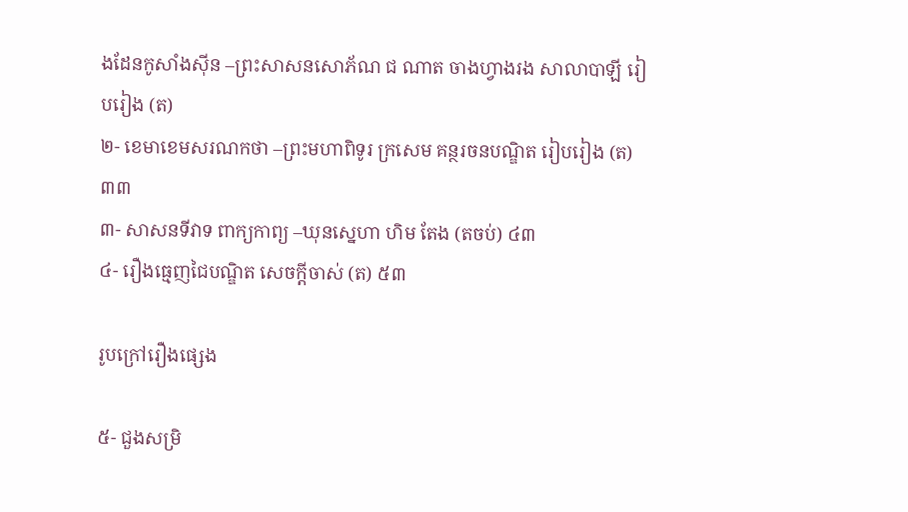ងដែនកូសាំងស៊ីន –ព្រះសាសនសោភ័ណ ជ ណាត ចាងហ្វាងរង សាលាបាឡី រៀបរៀង (ត)
២- ខេមាខេមសរណកថា –ព្រះមហាពិទូរ ក្រសេម គន្ថរចនបណ្ឌិត រៀបរៀង (ត) ៣៣
៣- សាសនទីវាទ ពាក្យកាព្យ –ឃុនស្នេហា ហិម តែង (តចប់) ៤៣
៤- រឿងធ្មេញជៃបណ្ឌិត សេចក្ដីចាស់ (ត) ៥៣

រូបក្រៅរឿងផ្សេង

៥- ជួងសម្រិ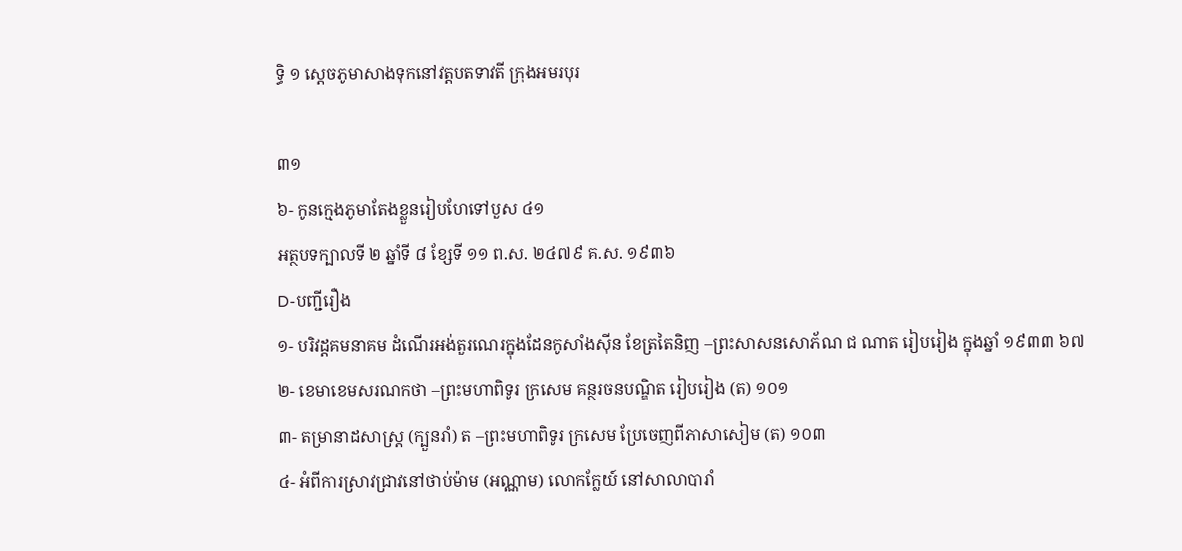ទ្ធិ ១ ស្ដេចភូមាសាងទុកនៅវត្តបតទាវតី ក្រុងអមរបុរ

៣១
៦- កូនក្មេងភូមាតែងខ្លួនរៀបហែទៅបួស ៤១
អត្ថបទក្បាលទី ២ ឆ្នាំទី ៨ ខ្សែទី ១១ ព.ស. ២៤៧៩ គ.ស. ១៩៣៦
D-បញ្ជីរឿង
១- បរិវដ្ដគមនាគម ដំណើរអង់តួរណេរក្នុងដែនកូសាំងស៊ីន ខែត្រតៃនិញ –ព្រះសាសនសោភ័ណ ជ ណាត រៀបរៀង ក្នុងឆ្នាំ ១៩៣៣ ៦៧
២- ខេមាខេមសរណកថា –ព្រះមហាពិទូរ ក្រសេម គន្ថរចនបណ្ឌិត រៀបរៀង (ត) ១០១
៣- តម្រានាដសាស្ត្រ (ក្បួនរាំ) ត –ព្រះមហាពិទូរ ក្រសេម ប្រែចេញពីភាសាសៀម (ត) ១០៣
៤- អំពីការស្រាវជ្រាវនៅថាប់ម៉ាម (អណ្ណាម) លោកក្លែយ៍ នៅសាលាបារាំ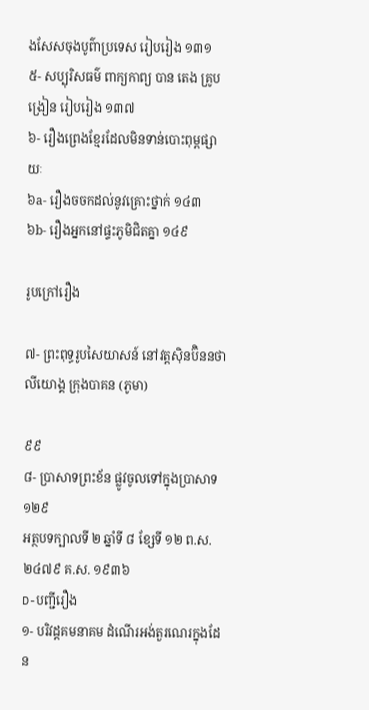ងសែសចុងបូព៌ាប្រទេស រៀបរៀង ១៣១
៥- សប្បុរិសធម៌ ពាក្យកាព្យ បាន តេង គ្រូបង្រៀន រៀបរៀង ១៣៧
៦- រឿងព្រេងខ្មែរដែលមិនទាន់បោះពុម្ពផ្សាយៈ
៦a- រឿងចចកដល់នូវគ្រោះថ្នាក់ ១៤៣
៦b- រឿងអ្នកនៅផ្ទះភូមិជិតគ្នា ១៤៩

រូបក្រៅរឿង

៧- ព្រះពុទ្ធរូបសៃយាសន៍ នៅវត្តស៊ិនប៊ិននថាលីយោង្គ ក្រុងបាគន (ភូមា)

៩៩
៨- ប្រាសាទព្រះខ័ន ផ្លូវចូលទៅក្នុងប្រាសាទ ១២៩
អត្ថបទក្បាលទី ២ ឆ្នាំទី ៨ ខ្សែទី ១២ ព.ស. ២៤៧៩ គ.ស. ១៩៣៦
D-បញ្ជីរឿង
១- បរិវដ្ដគមនាគម ដំណើរអង់តួរណេរក្នុងដែន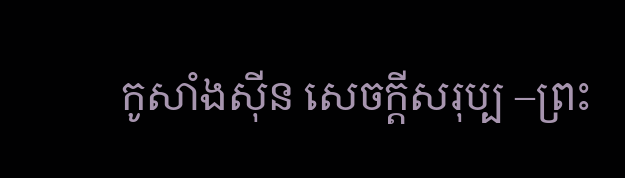កូសាំងស៊ីន សេចក្ដីសរុប្ប –ព្រះ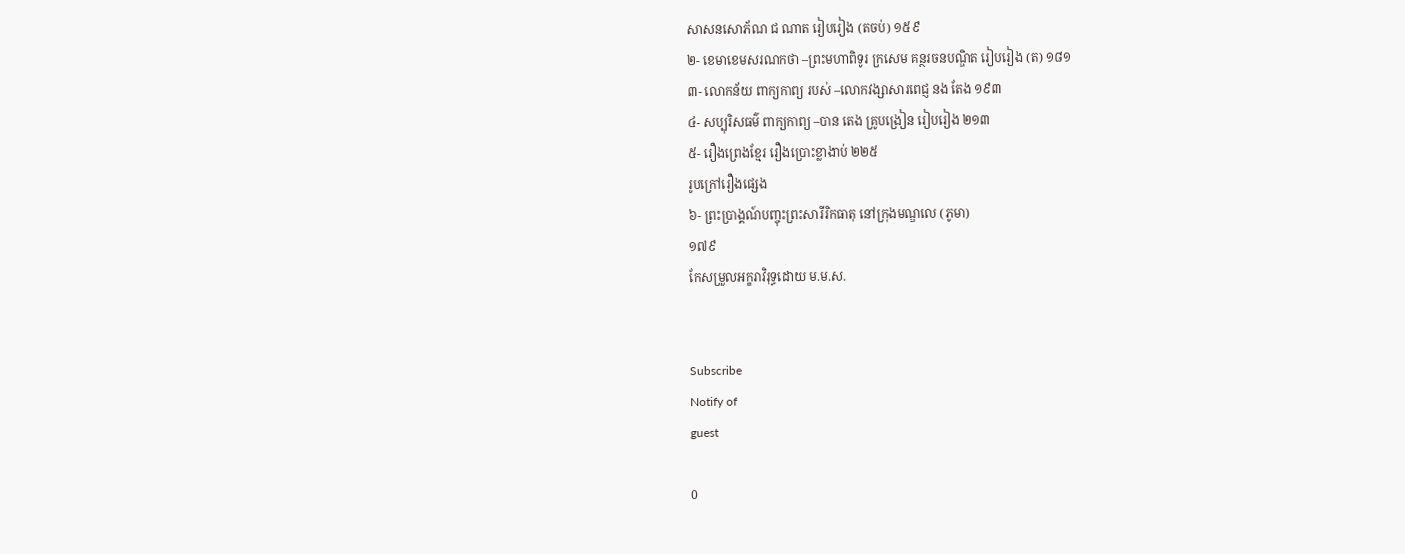សាសនសោភ័ណ ជ ណាត រៀបរៀង (តចប់) ១៥៩
២- ខេមាខេមសរណកថា –ព្រះមហាពិទូរ ក្រសេម គន្ថរចនបណ្ឌិត រៀបរៀង (ត) ១៨១
៣- លោកន័យ ពាក្យកាព្យ របស់ –លោកវង្សាសារពេជ្ញ នង តែង ១៩៣
៤- សប្បុរិសធម៌ ពាក្យកាព្យ –បាន តេង គ្រូបង្រៀន រៀបរៀង ២១៣
៥- រឿងព្រេងខ្មែរ រឿងប្រោះខ្លាងាប់ ២២៥
រូបក្រៅរឿងផ្សេង
៦- ព្រះប្រាង្គណ៍បញ្ចុះព្រះសារីរិកធាតុ នៅក្រុងមណ្ឌលេ (ភូមា)
១៧៩
កែសម្រួលអក្ខរាវិរុទ្ធដោយ ម.ម.ស.


Subscribe
Notify of
guest

0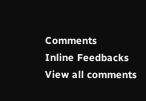Comments
Inline Feedbacks
View all comments